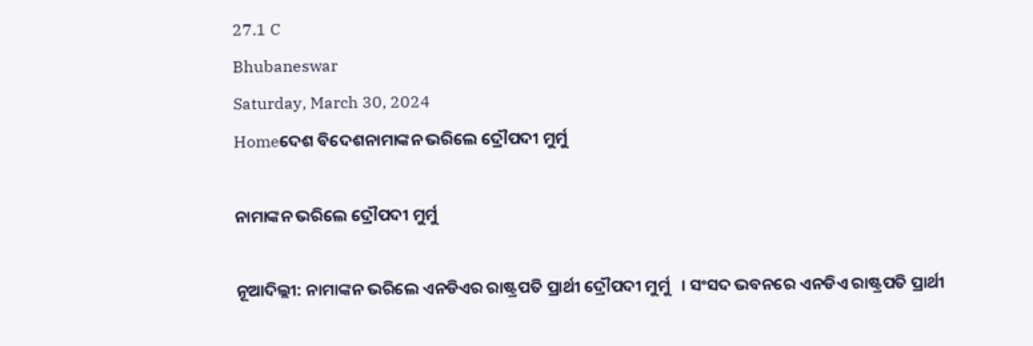27.1 C
Bhubaneswar
Saturday, March 30, 2024
Homeଦେଶ ବିଦେଶନାମାଙ୍କନ ଭରିଲେ ଦ୍ରୌପଦୀ ମୁର୍ମୁ

ନାମାଙ୍କନ ଭରିଲେ ଦ୍ରୌପଦୀ ମୁର୍ମୁ

ନୂଆଦିଲ୍ଲୀ: ନାମାଙ୍କନ ଭରିଲେ ଏନଡିଏର ରାଷ୍ଟ୍ରପତି ପ୍ରାର୍ଥୀ ଦ୍ରୌପଦୀ ମୁର୍ମୁ   । ସଂସଦ ଭବନରେ ଏନଡିଏ ରାଷ୍ଟ୍ରପତି ପ୍ରାର୍ଥୀ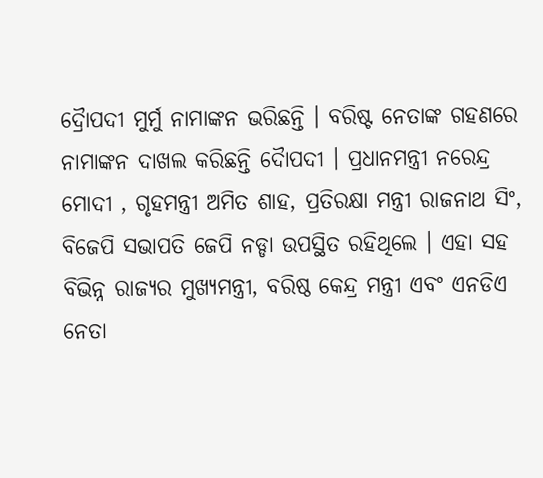ଦ୍ରୈାପଦୀ ମୁର୍ମୁ ନାମାଙ୍କନ ଭରିଛନ୍ତି । ବରିଷ୍ଟ ନେତାଙ୍କ ଗହଣରେ ନାମାଙ୍କନ ଦାଖଲ କରିଛନ୍ତି ଦୈାପଦୀ । ପ୍ରଧାନମନ୍ତ୍ରୀ ନରେନ୍ଦ୍ର ମୋଦୀ , ଗୃହମନ୍ତ୍ରୀ ଅମିତ ଶାହ, ପ୍ରତିରକ୍ଷା ମନ୍ତ୍ରୀ ରାଜନାଥ ସିଂ, ବିଜେପି ସଭାପତି ଜେପି ନଡ୍ଡା ଉପସ୍ଥିତ ରହିଥିଲେ । ଏହା ସହ ବିଭିନ୍ନ ରାଜ୍ୟର ମୁଖ୍ୟମନ୍ତ୍ରୀ, ବରିଷ୍ଠ କେନ୍ଦ୍ର ମନ୍ତ୍ରୀ ଏବଂ ଏନଡିଏ ନେତା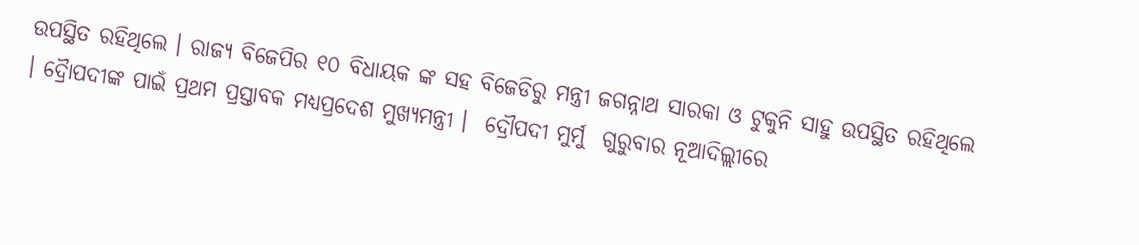ଉପସ୍ଥିତ ରହିଥିଲେ । ରାଜ୍ୟ ବିଜେପିର ୧୦ ବିଧାୟକ ଙ୍କ ସହ ବିଜେଡିରୁ ମନ୍ତ୍ରୀ ଜଗନ୍ନାଥ ସାରକା ଓ ଟୁକୁନି ସାହୁ ଉପସ୍ଥିତ ରହିଥିଲେ । ଦ୍ରୈାପଦୀଙ୍କ ପାଇଁ ପ୍ରଥମ ପ୍ରସ୍ତାବକ ମଧ୍ୟପ୍ରଦେଶ ମୁଖ୍ୟମନ୍ତ୍ରୀ ।  ଦ୍ରୌପଦୀ ମୁର୍ମୁ  ଗୁରୁବାର ନୂଆଦିଲ୍ଲୀରେ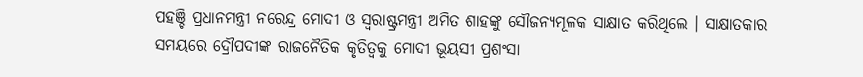ପହଞ୍ଚି ପ୍ରଧାନମନ୍ତ୍ରୀ ନରେନ୍ଦ୍ର ମୋଦୀ ଓ ସ୍ୱରାଷ୍ଟ୍ରମନ୍ତ୍ରୀ ଅମିତ ଶାହଙ୍କୁ ସୌଜନ୍ୟମୂଳକ ସାକ୍ଷାତ କରିଥିଲେ । ସାକ୍ଷାତକାର ସମୟରେ ଦ୍ରୌପଦୀଙ୍କ ରାଜନୈତିକ କୃତିତ୍ୱକୁ ମୋଦୀ ଭୂୟସୀ ପ୍ରଶଂସା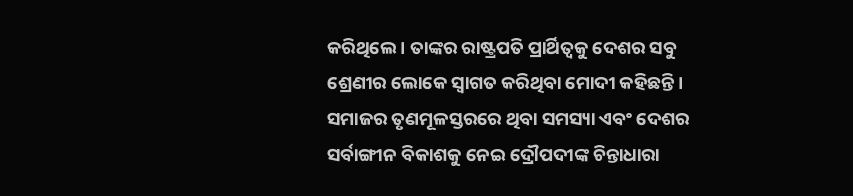କରିଥିଲେ । ତାଙ୍କର ରାଷ୍ଟ୍ରପତି ପ୍ରାର୍ଥିତ୍ୱକୁ ଦେଶର ସବୁ ଶ୍ରେଣୀର ଲୋକେ ସ୍ୱାଗତ କରିଥିବା ମୋଦୀ କହିଛନ୍ତି । ସମାଜର ତୃଣମୂଳସ୍ତରରେ ଥିବା ସମସ୍ୟା ଏବଂ ଦେଶର ସର୍ବାଙ୍ଗୀନ ବିକାଶକୁ ନେଇ ଦ୍ରୌପଦୀଙ୍କ ଚିନ୍ତାଧାରା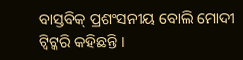ବାସ୍ତବିକ୍ ପ୍ରଶଂସନୀୟ ବୋଲି ମୋଦୀ ଟ୍ୱିଟ୍କରି କହିଛନ୍ତି ।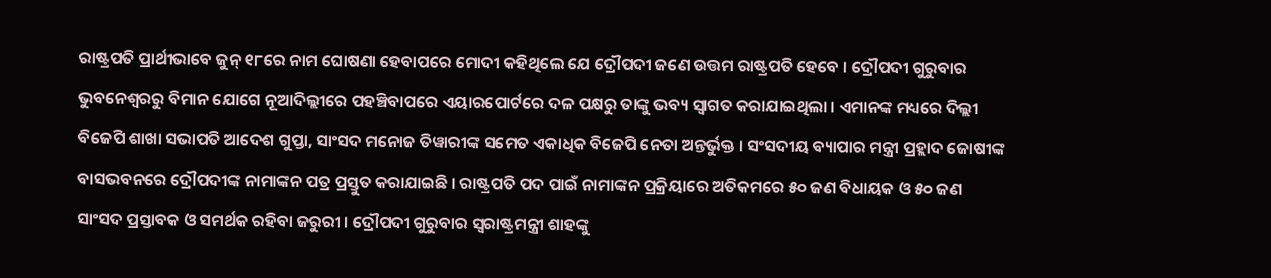ରାଷ୍ଟ୍ରପତି ପ୍ରାର୍ଥୀଭାବେ ଜୁନ୍ ୧୮ରେ ନାମ ଘୋଷଣା ହେବାପରେ ମୋଦୀ କହିଥିଲେ ଯେ ଦ୍ରୌପଦୀ ଜଣେ ଉତ୍ତମ ରାଷ୍ଟ୍ରପତି ହେବେ । ଦ୍ରୌପଦୀ ଗୁରୁବାର ଭୁବନେଶ୍ୱରରୁ ବିମାନ ଯୋଗେ ନୂଆଦିଲ୍ଲୀରେ ପହଞ୍ଚିବାପରେ ଏୟାରପୋର୍ଟରେ ଦଳ ପକ୍ଷରୁ ତାଙ୍କୁ ଭବ୍ୟ ସ୍ୱାଗତ କରାଯାଇଥିଲା । ଏମାନଙ୍କ ମଧ୍ୟରେ ଦିଲ୍ଲୀ ବିଜେପି ଶାଖା ସଭାପତି ଆଦେଶ ଗୁପ୍ତା, ସାଂସଦ ମନୋଜ ତିୱାରୀଙ୍କ ସମେତ ଏକାଧିକ ବିଜେପି ନେତା ଅନ୍ତର୍ଭୁକ୍ତ । ସଂସଦୀୟ ବ୍ୟାପାର ମନ୍ତ୍ରୀ ପ୍ରହ୍ଲାଦ ଜୋଷୀଙ୍କ ବାସଭବନରେ ଦ୍ରୌପଦୀଙ୍କ ନାମାଙ୍କନ ପତ୍ର ପ୍ରସ୍ତୁତ କରାଯାଇଛି । ରାଷ୍ଟ୍ରପତି ପଦ ପାଇଁ ନାମାଙ୍କନ ପ୍ରକ୍ରିୟାରେ ଅତିକମରେ ୫୦ ଜଣ ବିଧାୟକ ଓ ୫୦ ଜଣ ସାଂସଦ ପ୍ରସ୍ତାବକ ଓ ସମର୍ଥକ ରହିବା ଜରୁରୀ । ଦ୍ରୌପଦୀ ଗୁରୁବାର ସ୍ୱରାଷ୍ଟ୍ରମନ୍ତ୍ରୀ ଶାହଙ୍କୁ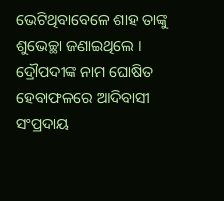ଭେଟିଥିବାବେଳେ ଶାହ ତାଙ୍କୁ ଶୁଭେଚ୍ଛା ଜଣାଇଥିଲେ । ଦ୍ରୌପଦୀଙ୍କ ନାମ ଘୋଷିତ ହେବାଫଳରେ ଆଦିବାସୀ ସଂପ୍ରଦାୟ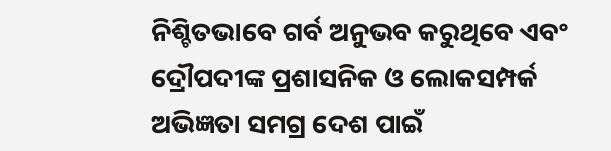ନିଶ୍ଚିତଭାବେ ଗର୍ବ ଅନୁଭବ କରୁଥିବେ ଏବଂ ଦ୍ରୌପଦୀଙ୍କ ପ୍ରଶାସନିକ ଓ ଲୋକସମ୍ପର୍କ ଅଭିଜ୍ଞତା ସମଗ୍ର ଦେଶ ପାଇଁ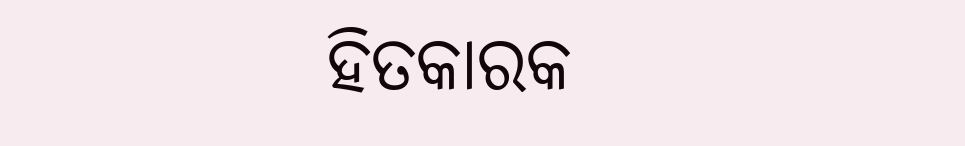ହିତକାରକ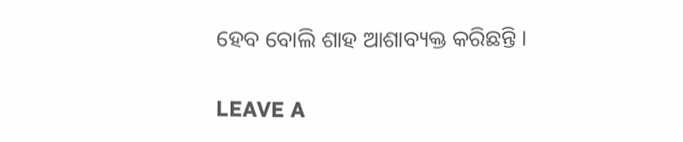ହେବ ବୋଲି ଶାହ ଆଶାବ୍ୟକ୍ତ କରିଛନ୍ତି ।

LEAVE A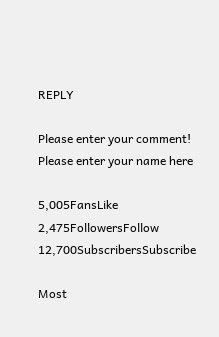REPLY

Please enter your comment!
Please enter your name here

5,005FansLike
2,475FollowersFollow
12,700SubscribersSubscribe

Most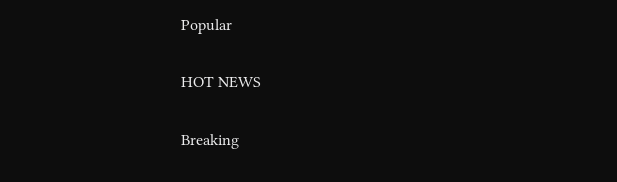Popular

HOT NEWS

Breaking